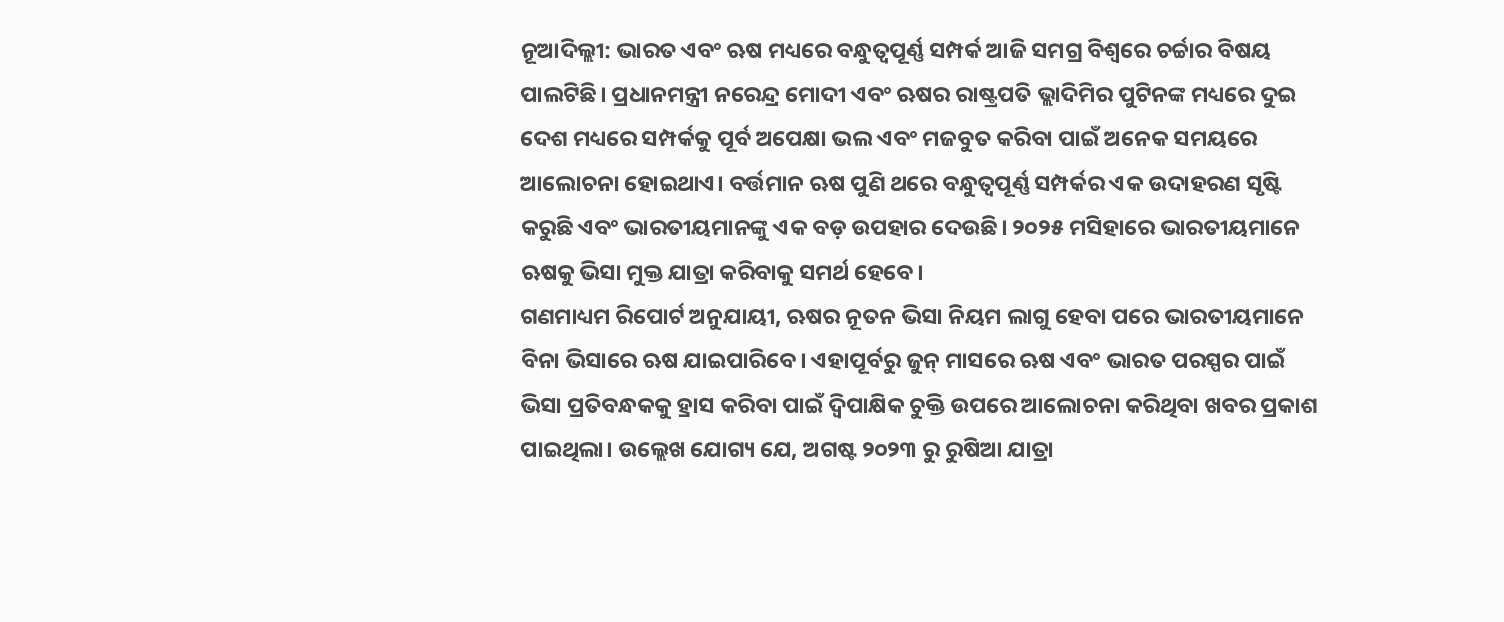ନୂଆଦିଲ୍ଲୀ: ଭାରତ ଏବଂ ଋଷ ମଧ୍ୟରେ ବନ୍ଧୁତ୍ୱପୂର୍ଣ୍ଣ ସମ୍ପର୍କ ଆଜି ସମଗ୍ର ବିଶ୍ୱରେ ଚର୍ଚ୍ଚାର ବିଷୟ ପାଲଟିଛି। ପ୍ରଧାନମନ୍ତ୍ରୀ ନରେନ୍ଦ୍ର ମୋଦୀ ଏବଂ ଋଷର ରାଷ୍ଟ୍ରପତି ଭ୍ଲାଦିମିର ପୁଟିନଙ୍କ ମଧ୍ୟରେ ଦୁଇ ଦେଶ ମଧ୍ୟରେ ସମ୍ପର୍କକୁ ପୂର୍ବ ଅପେକ୍ଷା ଭଲ ଏବଂ ମଜବୁତ କରିବା ପାଇଁ ଅନେକ ସମୟରେ ଆଲୋଚନା ହୋଇଥାଏ। ବର୍ତ୍ତମାନ ଋଷ ପୁଣି ଥରେ ବନ୍ଧୁତ୍ୱପୂର୍ଣ୍ଣ ସମ୍ପର୍କର ଏକ ଉଦାହରଣ ସୃଷ୍ଟି କରୁଛି ଏବଂ ଭାରତୀୟମାନଙ୍କୁ ଏକ ବଡ଼ ଉପହାର ଦେଉଛି। ୨୦୨୫ ମସିହାରେ ଭାରତୀୟମାନେ ଋଷକୁ ଭିସା ମୁକ୍ତ ଯାତ୍ରା କରିବାକୁ ସମର୍ଥ ହେବେ।
ଗଣମାଧ୍ୟମ ରିପୋର୍ଟ ଅନୁଯାୟୀ, ଋଷର ନୂତନ ଭିସା ନିୟମ ଲାଗୁ ହେବା ପରେ ଭାରତୀୟମାନେ ବିନା ଭିସାରେ ଋଷ ଯାଇପାରିବେ। ଏହାପୂର୍ବରୁ ଜୁନ୍ ମାସରେ ଋଷ ଏବଂ ଭାରତ ପରସ୍ପର ପାଇଁ ଭିସା ପ୍ରତିବନ୍ଧକକୁ ହ୍ରାସ କରିବା ପାଇଁ ଦ୍ୱିପାକ୍ଷିକ ଚୁକ୍ତି ଉପରେ ଆଲୋଚନା କରିଥିବା ଖବର ପ୍ରକାଶ ପାଇଥିଲା। ଉଲ୍ଲେଖ ଯୋଗ୍ୟ ଯେ, ଅଗଷ୍ଟ ୨୦୨୩ ରୁ ରୁଷିଆ ଯାତ୍ରା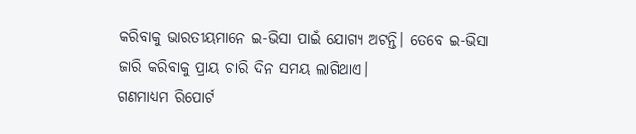କରିବାକୁ ଭାରତୀୟମାନେ ଇ-ଭିସା ପାଇଁ ଯୋଗ୍ୟ ଅଟନ୍ତି। ତେବେ ଇ-ଭିସା ଜାରି କରିବାକୁ ପ୍ରାୟ ଚାରି ଦିନ ସମୟ ଲାଗିଥାଏ।
ଗଣମାଧ୍ୟମ ରିପୋର୍ଟ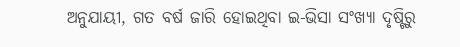ଅନୁଯାୟୀ, ଗତ ବର୍ଷ ଜାରି ହୋଇଥିବା ଇ-ଭିସା ସଂଖ୍ୟା ଦୃଷ୍ଟିରୁ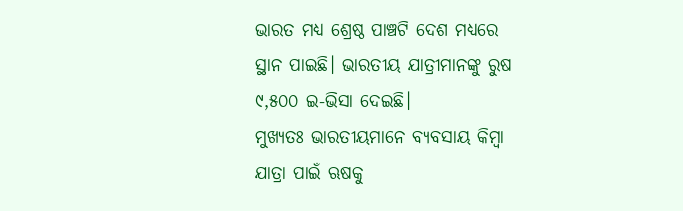ଭାରତ ମଧ୍ୟ ଶ୍ରେଷ୍ଠ ପାଞ୍ଚଟି ଦେଶ ମଧ୍ୟରେ ସ୍ଥାନ ପାଇଛି। ଭାରତୀୟ ଯାତ୍ରୀମାନଙ୍କୁ ରୁଷ ୯,୫୦୦ ଇ-ଭିସା ଦେଇଛି।
ମୁଖ୍ୟତଃ ଭାରତୀୟମାନେ ବ୍ୟବସାୟ କିମ୍ବା ଯାତ୍ରା ପାଇଁ ଋଷକୁ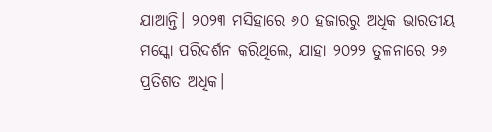ଯାଆନ୍ତି। ୨୦୨୩ ମସିହାରେ ୬୦ ହଜାରରୁ ଅଧିକ ଭାରତୀୟ ମସ୍କୋ ପରିଦର୍ଶନ କରିଥିଲେ, ଯାହା ୨୦୨୨ ତୁଳନାରେ ୨୬ ପ୍ରତିଶତ ଅଧିକ।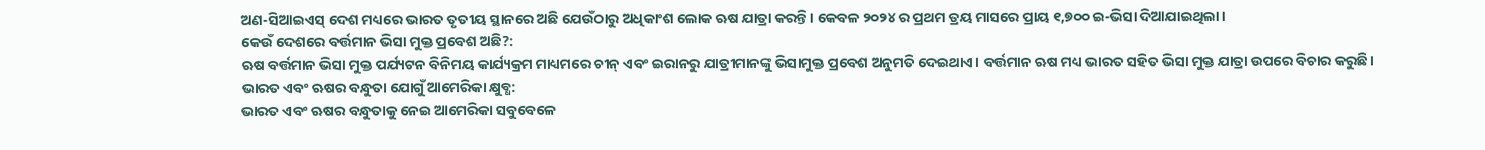ଅଣ-ସିଆଇଏସ୍ ଦେଶ ମଧ୍ୟରେ ଭାରତ ତୃତୀୟ ସ୍ଥାନରେ ଅଛି ଯେଉଁଠାରୁ ଅଧିକାଂଶ ଲୋକ ଋଷ ଯାତ୍ରା କରନ୍ତି। କେବଳ ୨୦୨୪ ର ପ୍ରଥମ ତ୍ରୟ ମାସରେ ପ୍ରାୟ ୧,୭୦୦ ଇ-ଭିସା ଦିଆଯାଇଥିଲା।
କେଉଁ ଦେଶରେ ବର୍ତ୍ତମାନ ଭିସା ମୁକ୍ତ ପ୍ରବେଶ ଅଛି?:
ଋଷ ବର୍ତ୍ତମାନ ଭିସା ମୁକ୍ତ ପର୍ଯ୍ୟଟନ ବିନିମୟ କାର୍ଯ୍ୟକ୍ରମ ମାଧ୍ୟମରେ ଚୀନ୍ ଏବଂ ଇରାନରୁ ଯାତ୍ରୀମାନଙ୍କୁ ଭିସାମୁକ୍ତ ପ୍ରବେଶ ଅନୁମତି ଦେଇଥାଏ। ବର୍ତ୍ତମାନ ଋଷ ମଧ୍ୟ ଭାରତ ସହିତ ଭିସା ମୁକ୍ତ ଯାତ୍ରା ଉପରେ ବିଚାର କରୁଛି।
ଭାରତ ଏବଂ ଋଷର ବନ୍ଧୁତା ଯୋଗୁଁ ଆମେରିକା କ୍ଷୁବ୍ଧ:
ଭାରତ ଏବଂ ଋଷର ବନ୍ଧୁତାକୁ ନେଇ ଆମେରିକା ସବୁବେଳେ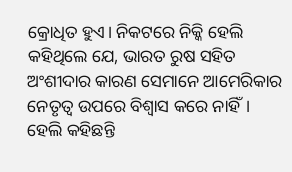କ୍ରୋଧିତ ହୁଏ। ନିକଟରେ ନିକ୍କି ହେଲି କହିଥିଲେ ଯେ, ଭାରତ ରୁଷ ସହିତ ଅଂଶୀଦାର କାରଣ ସେମାନେ ଆମେରିକାର ନେତୃତ୍ୱ ଉପରେ ବିଶ୍ୱାସ କରେ ନାହିଁ। ହେଲି କହିଛନ୍ତି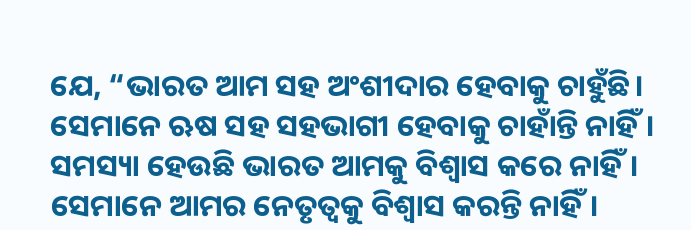ଯେ, “ଭାରତ ଆମ ସହ ଅଂଶୀଦାର ହେବାକୁ ଚାହୁଁଛି। ସେମାନେ ଋଷ ସହ ସହଭାଗୀ ହେବାକୁ ଚାହାଁନ୍ତି ନାହିଁ। ସମସ୍ୟା ହେଉଛି ଭାରତ ଆମକୁ ବିଶ୍ଵାସ କରେ ନାହିଁ। ସେମାନେ ଆମର ନେତୃତ୍ୱକୁ ବିଶ୍ଵାସ କରନ୍ତି ନାହିଁ।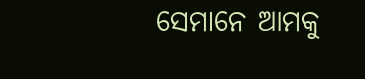ସେମାନେ ଆମକୁ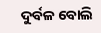ଦୁର୍ବଳ ବୋଲି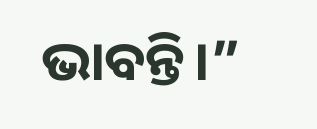ଭାବନ୍ତି।”